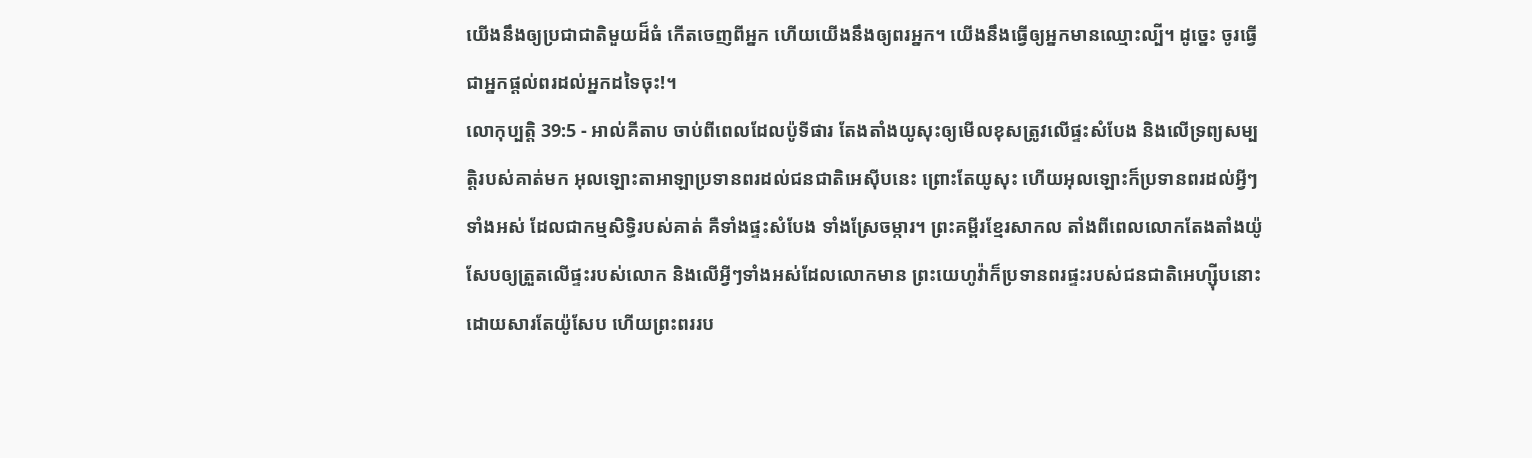យើងនឹងឲ្យប្រជាជាតិមួយដ៏ធំ កើតចេញពីអ្នក ហើយយើងនឹងឲ្យពរអ្នក។ យើងនឹងធ្វើឲ្យអ្នកមានឈ្មោះល្បី។ ដូច្នេះ ចូរធ្វើជាអ្នកផ្តល់ពរដល់អ្នកដទៃចុះ!។
លោកុប្បត្តិ 39:5 - អាល់គីតាប ចាប់ពីពេលដែលប៉ូទីផារ តែងតាំងយូសុះឲ្យមើលខុសត្រូវលើផ្ទះសំបែង និងលើទ្រព្យសម្បត្តិរបស់គាត់មក អុលឡោះតាអាឡាប្រទានពរដល់ជនជាតិអេស៊ីបនេះ ព្រោះតែយូសុះ ហើយអុលឡោះក៏ប្រទានពរដល់អ្វីៗទាំងអស់ ដែលជាកម្មសិទ្ធិរបស់គាត់ គឺទាំងផ្ទះសំបែង ទាំងស្រែចម្ការ។ ព្រះគម្ពីរខ្មែរសាកល តាំងពីពេលលោកតែងតាំងយ៉ូសែបឲ្យត្រួតលើផ្ទះរបស់លោក និងលើអ្វីៗទាំងអស់ដែលលោកមាន ព្រះយេហូវ៉ាក៏ប្រទានពរផ្ទះរបស់ជនជាតិអេហ្ស៊ីបនោះដោយសារតែយ៉ូសែប ហើយព្រះពររប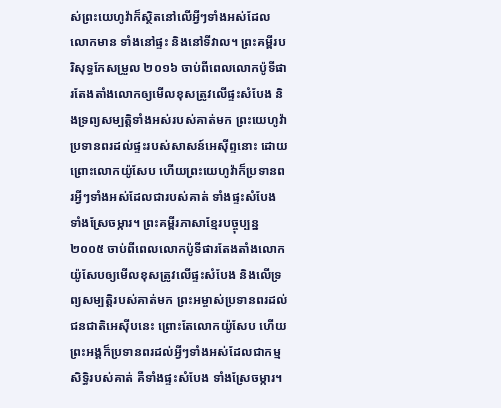ស់ព្រះយេហូវ៉ាក៏ស្ថិតនៅលើអ្វីៗទាំងអស់ដែលលោកមាន ទាំងនៅផ្ទះ និងនៅទីវាល។ ព្រះគម្ពីរបរិសុទ្ធកែសម្រួល ២០១៦ ចាប់ពីពេលលោកប៉ូទីផារតែងតាំងលោកឲ្យមើលខុសត្រូវលើផ្ទះសំបែង និងទ្រព្យសម្បត្តិទាំងអស់របស់គាត់មក ព្រះយេហូវ៉ាប្រទានពរដល់ផ្ទះរបស់សាសន៍អេស៊ីព្ទនោះ ដោយព្រោះលោកយ៉ូសែប ហើយព្រះយេហូវ៉ាក៏ប្រទានពរអ្វីៗទាំងអស់ដែលជារបស់គាត់ ទាំងផ្ទះសំបែង ទាំងស្រែចម្ការ។ ព្រះគម្ពីរភាសាខ្មែរបច្ចុប្បន្ន ២០០៥ ចាប់ពីពេលលោកប៉ូទីផារតែងតាំងលោកយ៉ូសែបឲ្យមើលខុសត្រូវលើផ្ទះសំបែង និងលើទ្រព្យសម្បត្តិរបស់គាត់មក ព្រះអម្ចាស់ប្រទានពរដល់ជនជាតិអេស៊ីបនេះ ព្រោះតែលោកយ៉ូសែប ហើយព្រះអង្គក៏ប្រទានពរដល់អ្វីៗទាំងអស់ដែលជាកម្មសិទ្ធិរបស់គាត់ គឺទាំងផ្ទះសំបែង ទាំងស្រែចម្ការ។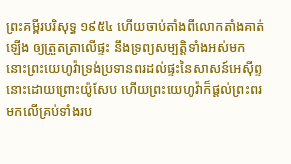ព្រះគម្ពីរបរិសុទ្ធ ១៩៥៤ ហើយចាប់តាំងពីលោកតាំងគាត់ឡើង ឲ្យត្រួតត្រាលើផ្ទះ នឹងទ្រព្យសម្បត្តិទាំងអស់មក នោះព្រះយេហូវ៉ាទ្រង់ប្រទានពរដល់ផ្ទះនៃសាសន៍អេស៊ីព្ទនោះដោយព្រោះយ៉ូសែប ហើយព្រះយេហូវ៉ាក៏ផ្តល់ព្រះពរ មកលើគ្រប់ទាំងរប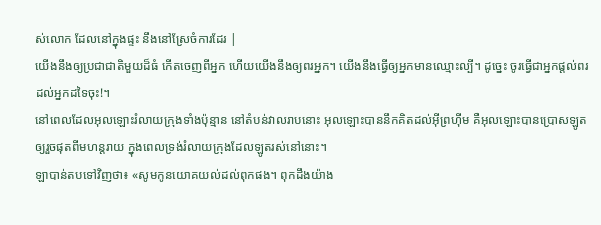ស់លោក ដែលនៅក្នុងផ្ទះ នឹងនៅស្រែចំការដែរ |
យើងនឹងឲ្យប្រជាជាតិមួយដ៏ធំ កើតចេញពីអ្នក ហើយយើងនឹងឲ្យពរអ្នក។ យើងនឹងធ្វើឲ្យអ្នកមានឈ្មោះល្បី។ ដូច្នេះ ចូរធ្វើជាអ្នកផ្តល់ពរដល់អ្នកដទៃចុះ!។
នៅពេលដែលអុលឡោះរំលាយក្រុងទាំងប៉ុន្មាន នៅតំបន់វាលរាបនោះ អុលឡោះបាននឹកគិតដល់អ៊ីព្រហ៊ីម គឺអុលឡោះបានប្រោសឡូតឲ្យរួចផុតពីមហន្តរាយ ក្នុងពេលទ្រង់រំលាយក្រុងដែលឡូតរស់នៅនោះ។
ឡាបាន់តបទៅវិញថា៖ «សូមកូនយោគយល់ដល់ពុកផង។ ពុកដឹងយ៉ាង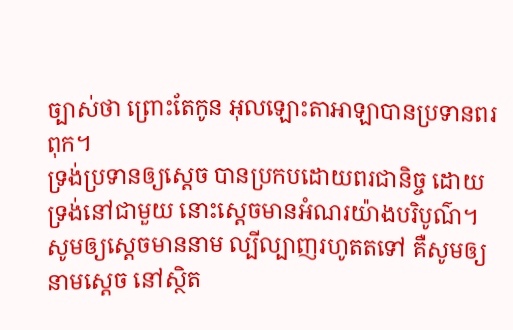ច្បាស់ថា ព្រោះតែកូន អុលឡោះតាអាឡាបានប្រទានពរពុក។
ទ្រង់ប្រទានឲ្យស្តេច បានប្រកបដោយពរជានិច្ច ដោយទ្រង់នៅជាមួយ នោះស្តេចមានអំណរយ៉ាងបរិបូណ៌។
សូមឲ្យស្តេចមាននាម ល្បីល្បាញរហូតតទៅ គឺសូមឲ្យនាមស្តេច នៅស្ថិត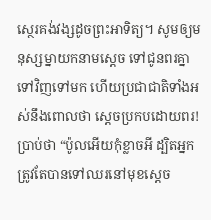ស្ថេរគង់វង្សដូចព្រះអាទិត្យ។ សូមឲ្យមនុស្សម្នាយកនាមស្តេច ទៅជូនពរគ្នាទៅវិញទៅមក ហើយប្រជាជាតិទាំងអស់នឹងពោលថា ស្តេចប្រកបដោយពរ!
ប្រាប់ថា “ប៉ូលអើយកុំខ្លាចអី ដ្បិតអ្នកត្រូវតែបានទៅឈរនៅមុខស្តេច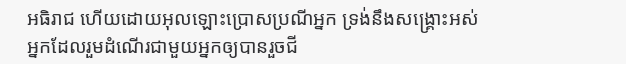អធិរាជ ហើយដោយអុលឡោះប្រោសប្រណីអ្នក ទ្រង់នឹងសង្គ្រោះអស់អ្នកដែលរួមដំណើរជាមួយអ្នកឲ្យបានរួចជី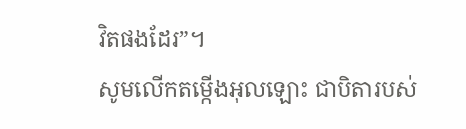វិតផងដែរ”។
សូមលើកតម្កើងអុលឡោះ ជាបិតារបស់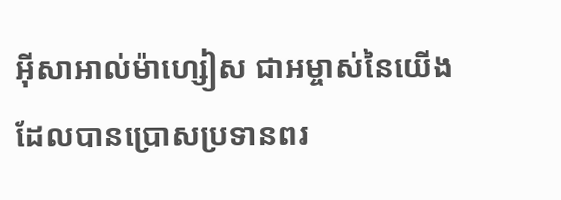អ៊ីសាអាល់ម៉ាហ្សៀស ជាអម្ចាស់នៃយើង ដែលបានប្រោសប្រទានពរ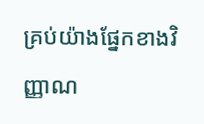គ្រប់យ៉ាងផ្នែកខាងវិញ្ញាណ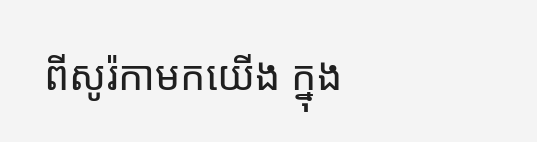ពីសូរ៉កាមកយើង ក្នុង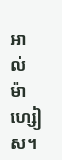អាល់ម៉ាហ្សៀស។